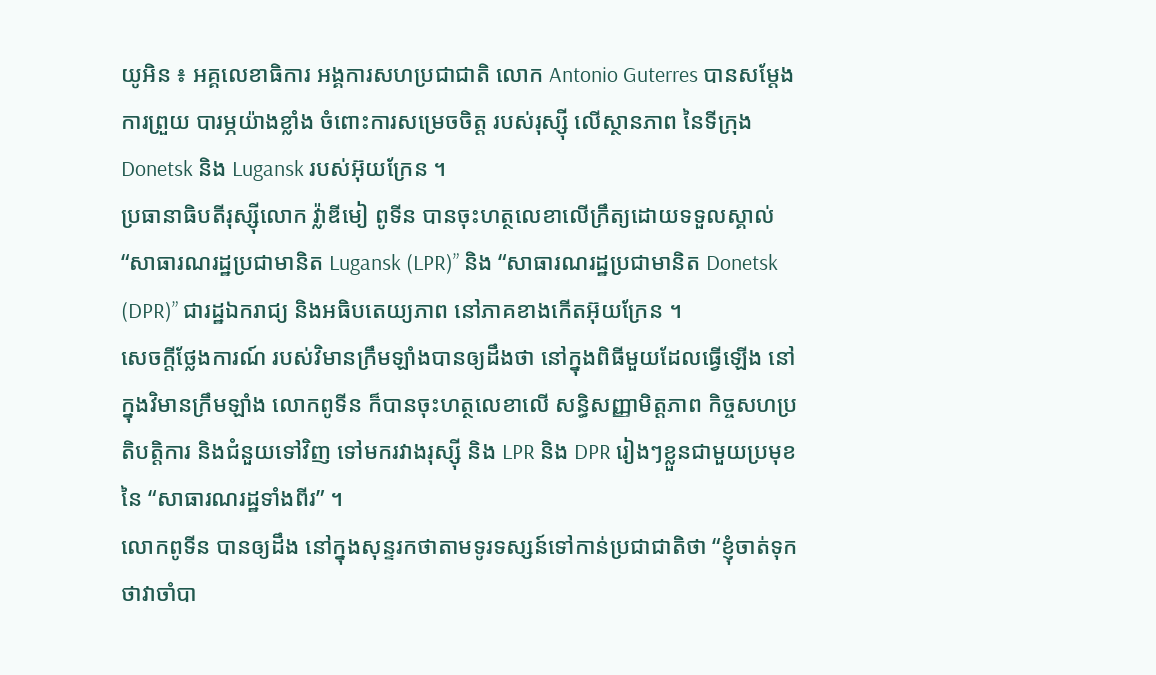យូអិន ៖ អគ្គលេខាធិការ អង្គការសហប្រជាជាតិ លោក Antonio Guterres បានសម្តែងការព្រួយ បារម្ភយ៉ាងខ្លាំង ចំពោះការសម្រេចចិត្ត របស់រុស្ស៊ី លើស្ថានភាព នៃទីក្រុង Donetsk និង Lugansk របស់អ៊ុយក្រែន ។
ប្រធានាធិបតីរុស្ស៊ីលោក វ្ល៉ាឌីមៀ ពូទីន បានចុះហត្ថលេខាលើក្រឹត្យដោយទទួលស្គាល់ “សាធារណរដ្ឋប្រជាមានិត Lugansk (LPR)” និង “សាធារណរដ្ឋប្រជាមានិត Donetsk (DPR)” ជារដ្ឋឯករាជ្យ និងអធិបតេយ្យភាព នៅភាគខាងកើតអ៊ុយក្រែន ។
សេចក្តីថ្លែងការណ៍ របស់វិមានក្រឹមឡាំងបានឲ្យដឹងថា នៅក្នុងពិធីមួយដែលធ្វើឡើង នៅក្នុងវិមានក្រឹមឡាំង លោកពូទីន ក៏បានចុះហត្ថលេខាលើ សន្ធិសញ្ញាមិត្តភាព កិច្ចសហប្រតិបត្តិការ និងជំនួយទៅវិញ ទៅមករវាងរុស្ស៊ី និង LPR និង DPR រៀងៗខ្លួនជាមួយប្រមុខនៃ “សាធារណរដ្ឋទាំងពីរ” ។
លោកពូទីន បានឲ្យដឹង នៅក្នុងសុន្ទរកថាតាមទូរទស្សន៍ទៅកាន់ប្រជាជាតិថា “ខ្ញុំចាត់ទុកថាវាចាំបា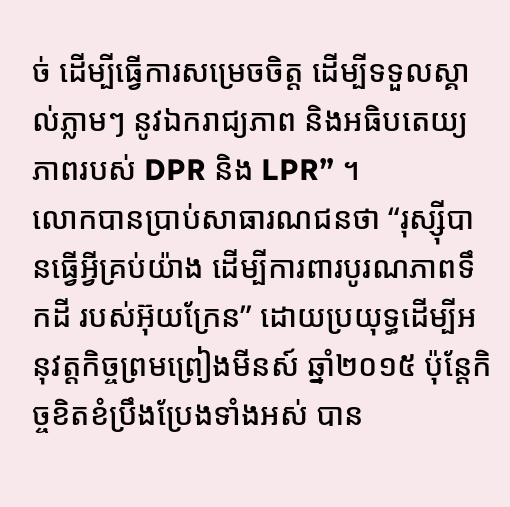ច់ ដើម្បីធ្វើការសម្រេចចិត្ត ដើម្បីទទួលស្គាល់ភ្លាមៗ នូវឯករាជ្យភាព និងអធិបតេយ្យភាពរបស់ DPR និង LPR” ។
លោកបានប្រាប់សាធារណជនថា “រុស្ស៊ីបានធ្វើអ្វីគ្រប់យ៉ាង ដើម្បីការពារបូរណភាពទឹកដី របស់អ៊ុយក្រែន” ដោយប្រយុទ្ធដើម្បីអនុវត្តកិច្ចព្រមព្រៀងមីនស៍ ឆ្នាំ២០១៥ ប៉ុន្តែកិច្ចខិតខំប្រឹងប្រែងទាំងអស់ បាន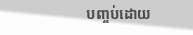បញ្ចប់ដោយ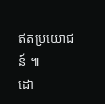ឥតប្រយោជន៍ ៕
ដោ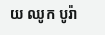យ ឈូក បូរ៉ា